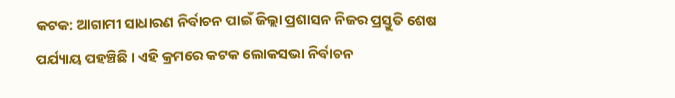କଟକ: ଆଗାମୀ ସାଧାରଣ ନିର୍ବାଚନ ପାଇଁ ଜିଲ୍ଲା ପ୍ରଶାସନ ନିଜର ପ୍ରସ୍ତୁତି ଶେଷ ପର୍ଯ୍ୟାୟ ପହଞ୍ଚିଛି । ଏହି କ୍ରମରେ କଟକ ଲୋକସଭା ନିର୍ବାଚନ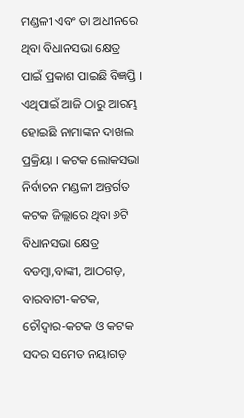ମଣ୍ଡଳୀ ଏବଂ ତା ଅଧୀନରେ ଥିବା ବିଧାନସଭା କ୍ଷେତ୍ର ପାଇଁ ପ୍ରକାଶ ପାଇଛି ବିଜ୍ଞପ୍ତି । ଏଥିପାଇଁ ଆଜି ଠାରୁ ଆରମ୍ଭ ହୋଇଛି ନାମାଙ୍କନ ଦାଖଲ ପ୍ରକ୍ରିୟା । କଟକ ଲୋକସଭା ନିର୍ବାଚନ ମଣ୍ଡଳୀ ଅନ୍ତର୍ଗତ କଟକ ଜିଲ୍ଲାରେ ଥିବା ୬ଟି ବିଧାନସଭା କ୍ଷେତ୍ର ବଡମ୍ବା,ବାଙ୍କୀ, ଆଠଗଡ଼, ବାରବାଟୀ-କଟକ, ଚୌଦ୍ବାର-କଟକ ଓ କଟକ ସଦର ସମେତ ନୟାଗଡ଼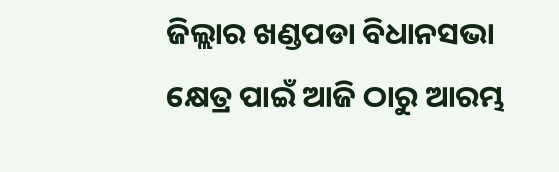ଜିଲ୍ଲାର ଖଣ୍ଡପଡା ବିଧାନସଭା କ୍ଷେତ୍ର ପାଇଁ ଆଜି ଠାରୁ ଆରମ୍ଭ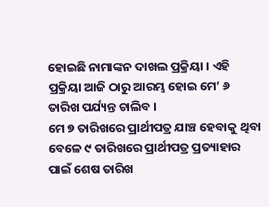ହୋଇଛି ନାମାଙ୍କନ ଦାଖଲ ପ୍ରକ୍ରିୟା । ଏହି ପ୍ରକ୍ରିୟା ଆଜି ଠାରୁ ଆରମ୍ଭ ହୋଇ ମେ’ ୬ ତାରିଖ ପର୍ଯ୍ୟନ୍ତ ଚାଲିବ ।
ମେ ୭ ତାରିଖରେ ପ୍ରାର୍ଥୀପତ୍ର ଯାଞ୍ଚ ହେବାକୁ ଥିବା ବେଳେ ୯ ତାରିଖରେ ପ୍ରାର୍ଥୀପତ୍ର ପ୍ରତ୍ୟାହାର ପାଇଁ ଶେଷ ତାରିଖ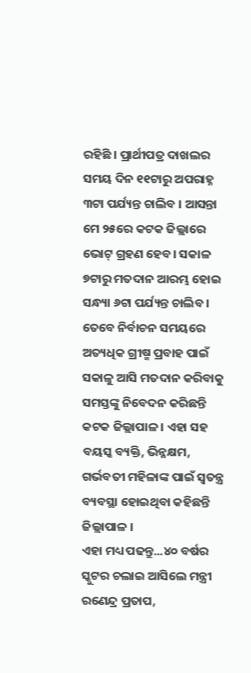ରହିଛି । ପ୍ରାର୍ଥୀପତ୍ର ଦାଖଲର ସମୟ ଦିନ ୧୧ଟାରୁ ଅପରାହ୍ନ ୩ଟା ପର୍ଯ୍ୟନ୍ତ ଚାଲିବ । ଆସନ୍ତା ମେ ୨୫ରେ କଟକ ଜିଲ୍ଲାରେ ଭୋଟ୍ ଗ୍ରହଣ ହେବ। ସକାଳ ୭ଟାରୁ ମତଦାନ ଆରମ୍ଭ ହୋଇ ସନ୍ଧ୍ୟା ୬ଟା ପର୍ଯ୍ୟନ୍ତ ଚାଲିବ । ତେବେ ନିର୍ବାଚନ ସମୟରେ ଅତ୍ୟଧିକ ଗ୍ରୀଷ୍ମ ପ୍ରବାହ ପାଇଁ ସକାଳୁ ଆସି ମତଦାନ କରିବାକୁ ସମସ୍ତଙ୍କୁ ନିବେଦନ କରିଛନ୍ତି କଟକ ଜିଲ୍ଲାପାଳ । ଏହା ସହ ବୟସ୍କ ବ୍ୟକ୍ତି, ଭିନ୍ନକ୍ଷମ, ଗର୍ଭବତୀ ମହିଳାଙ୍କ ପାଇଁ ସ୍ବତନ୍ତ୍ର ବ୍ୟବସ୍ଥା ହୋଇଥିବା କହିଛନ୍ତି ଜିଲ୍ଲାପାଳ ।
ଏହା ମଧ୍ୟ ପଢନ୍ତୁ...୪୦ ବର୍ଷର ସ୍କୁଟର ଚଲାଇ ଆସିଲେ ମନ୍ତ୍ରୀ ରଣେନ୍ଦ୍ର ପ୍ରତାପ,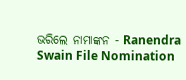ଭରିଲେ ନାମାଙ୍କନ - Ranendra Swain File Nomination